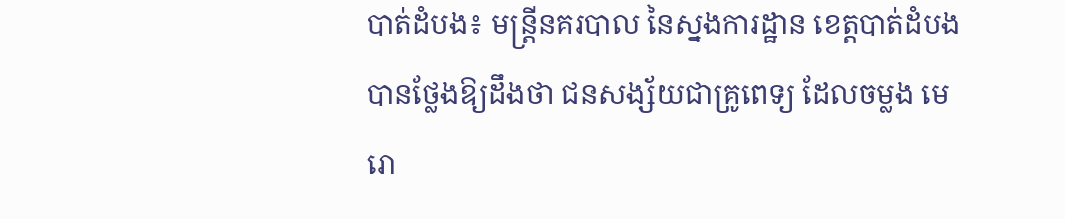បាត់ដំបង៖ មន្រ្តីនគរបាល នៃស្នងការដ្ឋាន ខេត្តបាត់ដំបង បានថ្លែងឱ្យដឹងថា ជនសង្ស័យជាគ្រូពេទ្យ ដែលចម្លង មេរោ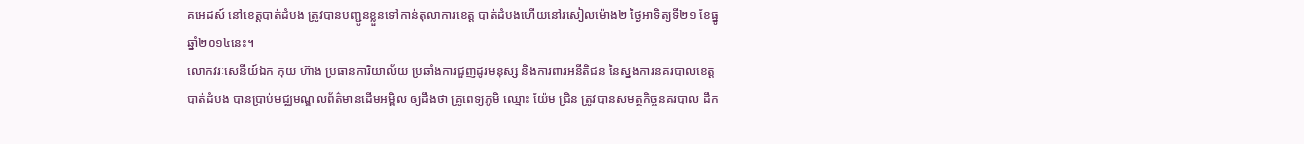គអេដស៍ នៅខេត្តបាត់ដំបង ត្រូវបានបញ្ជូនខ្លួនទៅកាន់តុលាការខេត្ត បាត់ដំបងហើយនៅរសៀលម៉ោង២ ថ្ងៃអាទិត្យទី២១ ខែធ្នូឆ្នាំ២០១៤នេះ។
លោកវរៈសេនីយ៍ឯក កុយ ហ៊ាង ប្រធានការិយាល័យ ប្រឆាំងការជួញដូរមនុស្ស និងការពារអនីតិជន នៃស្នងការនគរបាលខេត្តបាត់ដំបង បានប្រាប់មជ្ឈមណ្ឌលព័ត៌មានដើមអម្ពិល ឲ្យដឹងថា គ្រូពេទ្យភូមិ ឈ្មោះ យ៉ែម ជ្រិន ត្រូវបានសមត្ថកិច្ចនគរបាល ដឹក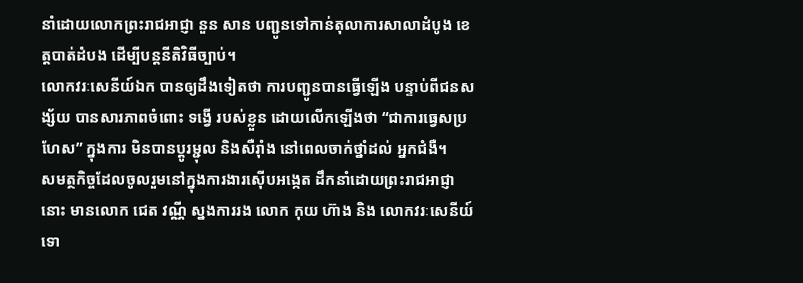នាំដោយលោកព្រះរាជអាជ្ញា នួន សាន បញ្ជូនទៅកាន់តុលាការសាលាដំបូង ខេត្តបាត់ដំបង ដើម្បីបន្តនីតិវិធីច្បាប់។
លោកវរៈសេនីយ៍ឯក បានឲ្យដឹងទៀតថា ការបញ្ជូនបានធ្វើឡើង បន្ទាប់ពីជនសង្ស័យ បានសារភាពចំពោះ ទង្វើ របស់ខ្លួន ដោយលើកឡើងថា “ជាការធ្វេសប្រហែស” ក្នុងការ មិនបានប្តូរម្ជុល និងសឺរ៉ាំង នៅពេលចាក់ថ្នាំដល់ អ្នកជំងឺ។
សមត្ថកិច្ចដែលចូលរួមនៅក្នុងការងារស៊ើបអង្កេត ដឹកនាំដោយព្រះរាជអាជ្ញានោះ មានលោក ជេត វណ្ណី ស្នងការរង លោក កុយ ហ៊ាង និង លោកវរៈសេនីយ៍ទោ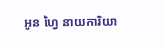អូន ហ្វៃ នាយការិយា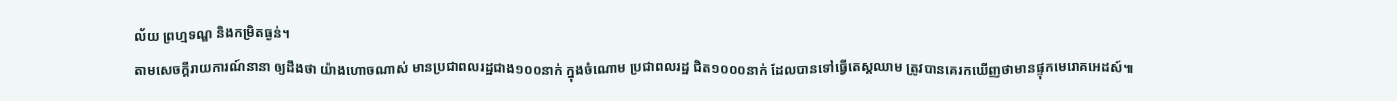ល័យ ព្រហ្មទណ្ឌ និងកម្រិតធ្ងន់។
តាមសេចកី្តរាយការណ៍នានា ឲ្យដឹងថា យ៉ាងហោចណាស់ មានប្រជាពលរដ្ឋជាង១០០នាក់ ក្នុងចំណោម ប្រជាពលរដ្ឋ ជិត១០០០នាក់ ដែលបានទៅធ្វើតេស្តឈាម ត្រូវបានគេរកឃើញថាមានផ្ទុកមេរោគអេដស៍៕